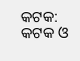କଟକ: କଟକ ଓ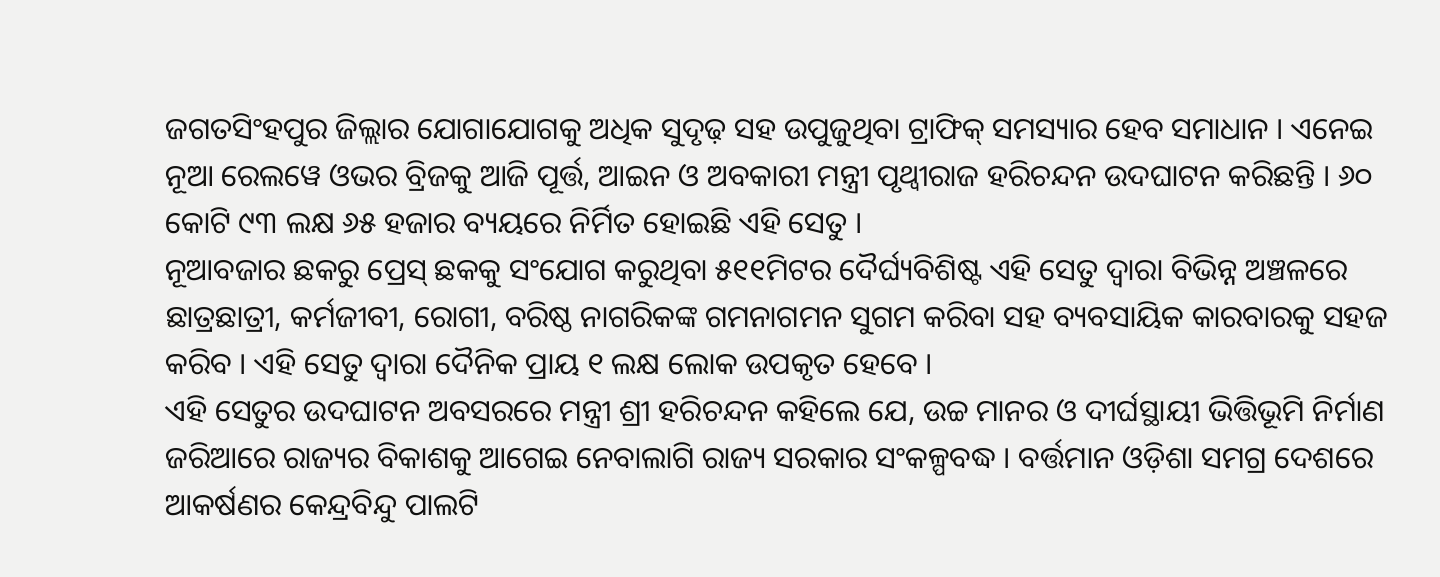ଜଗତସିଂହପୁର ଜିଲ୍ଲାର ଯୋଗାଯୋଗକୁ ଅଧିକ ସୁଦୃଢ଼ ସହ ଉପୁଜୁଥିବା ଟ୍ରାଫିକ୍ ସମସ୍ୟାର ହେବ ସମାଧାନ । ଏନେଇ ନୂଆ ରେଲୱେ ଓଭର ବ୍ରିଜକୁ ଆଜି ପୂର୍ତ୍ତ, ଆଇନ ଓ ଅବକାରୀ ମନ୍ତ୍ରୀ ପୃଥ୍ୱୀରାଜ ହରିଚନ୍ଦନ ଉଦଘାଟନ କରିଛନ୍ତି । ୬୦ କୋଟି ୯୩ ଲକ୍ଷ ୬୫ ହଜାର ବ୍ୟୟରେ ନିର୍ମିତ ହୋଇଛି ଏହି ସେତୁ ।
ନୂଆବଜାର ଛକରୁ ପ୍ରେସ୍ ଛକକୁ ସଂଯୋଗ କରୁଥିବା ୫୧୧ମିଟର ଦୈର୍ଘ୍ୟବିଶିଷ୍ଟ ଏହି ସେତୁ ଦ୍ୱାରା ବିଭିନ୍ନ ଅଞ୍ଚଳରେ ଛାତ୍ରଛାତ୍ରୀ, କର୍ମଜୀବୀ, ରୋଗୀ, ବରିଷ୍ଠ ନାଗରିକଙ୍କ ଗମନାଗମନ ସୁଗମ କରିବା ସହ ବ୍ୟବସାୟିକ କାରବାରକୁ ସହଜ କରିବ । ଏହି ସେତୁ ଦ୍ୱାରା ଦୈନିକ ପ୍ରାୟ ୧ ଲକ୍ଷ ଲୋକ ଉପକୃତ ହେବେ ।
ଏହି ସେତୁର ଉଦଘାଟନ ଅବସରରେ ମନ୍ତ୍ରୀ ଶ୍ରୀ ହରିଚନ୍ଦନ କହିଲେ ଯେ, ଉଚ୍ଚ ମାନର ଓ ଦୀର୍ଘସ୍ଥାୟୀ ଭିତ୍ତିଭୂମି ନିର୍ମାଣ ଜରିଆରେ ରାଜ୍ୟର ବିକାଶକୁ ଆଗେଇ ନେବାଲାଗି ରାଜ୍ୟ ସରକାର ସଂକଳ୍ପବଦ୍ଧ । ବର୍ତ୍ତମାନ ଓଡ଼ିଶା ସମଗ୍ର ଦେଶରେ ଆକର୍ଷଣର କେନ୍ଦ୍ରବିନ୍ଦୁ ପାଲଟି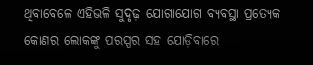ଥିବାବେଳେ ଏହିଭଳି ସୁଦୃଢ଼ ଯୋଗାଯୋଗ ବ୍ୟବସ୍ଥା ପ୍ରତ୍ୟେକ କୋଣର ଲୋକଙ୍କୁ ପରସ୍ପର ସହ ଯୋଡ଼ିବାରେ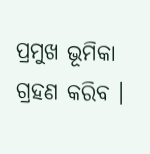ପ୍ରମୁଖ ଭୂମିକା ଗ୍ରହଣ କରିବ ।